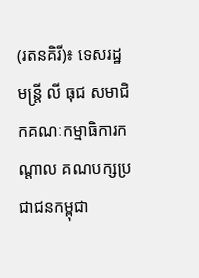(រតនគិរី)៖ ទេសរដ្ឋមន្ត្រី លី ធុជ សមាជិកគណៈកម្មាធិការកណ្តាល គណបក្សប្រជាជនកម្ពុជា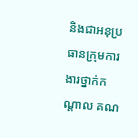និងជាអនុប្រធានក្រុមការងារថ្នាក់កណ្តាល គណ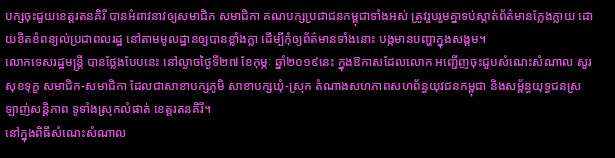បក្សចុះជួយខេត្តរតនគិរី បានអំពាវនាវឲ្យសមាជិក សមាជិកា គណបក្សប្រជាជនកម្ពុជាទាំងអស់ ត្រូវរួបរួមគ្នាទប់ស្កាត់ព័ត៌មានក្លែងក្លាយ ដោយខិតខំពន្យល់ប្រជាពលរដ្ឋ នៅតាមមូលដ្ឋានឲ្យបានខ្លាំងក្លា ដើម្បីកុំឲ្យព័ត៌មានទាំងនោះ បង្កមានបញ្ហាក្នុងសង្គម។
លោកទេសរដ្ឋមន្ត្រី បានថ្លែងបែបនេះ នៅល្ងាចថ្ងៃទី២៧ ខែកុម្ភៈ ឆ្នាំ២០១៩នេះ ក្នុងឱកាសដែលលោក អញ្ជើញចុះជួបសំណេះសំណាល សួរសុខទុក្ខ សមាជិក-សមាជិកា ដែលជាសាខាបក្សភូមិ សាខាបក្សឃុំ-ស្រុក តំណាងសហភាពសហព័ន្ធយុវជនកម្ពុជា និងសម្ព័ន្ធយុទ្ធជនស្រឡាញ់សន្តិភាព ទូទាំងស្រុកលំផាត់ ខេត្តរតនគិរី។
នៅក្នុងពិធីសំណេះសំណាល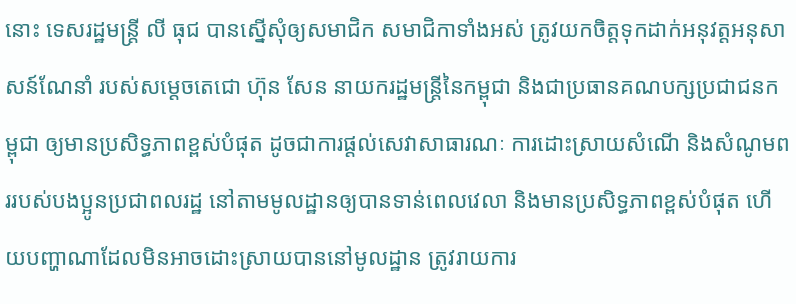នោះ ទេសរដ្ឋមន្ត្រី លី ធុជ បានស្នើសុំឲ្យសមាជិក សមាជិកាទាំងអស់ ត្រូវយកចិត្តទុកដាក់អនុវត្តអនុសាសន៍ណែនាំ របស់សម្តេចតេជោ ហ៊ុន សែន នាយករដ្ឋមន្រ្តីនៃកម្ពុជា និងជាប្រធានគណបក្សប្រជាជនកម្ពុជា ឲ្យមានប្រសិទ្ធភាពខ្ពស់បំផុត ដូចជាការផ្តល់សេវាសាធារណៈ ការដោះស្រាយសំណើ និងសំណូមពររបស់បងប្អូនប្រជាពលរដ្ឋ នៅតាមមូលដ្ឋានឲ្យបានទាន់ពេលវេលា និងមានប្រសិទ្ធភាពខ្ពស់បំផុត ហើយបញ្ហាណាដែលមិនអាចដោះសា្រយបាននៅមូលដ្ឋាន ត្រូវរាយការ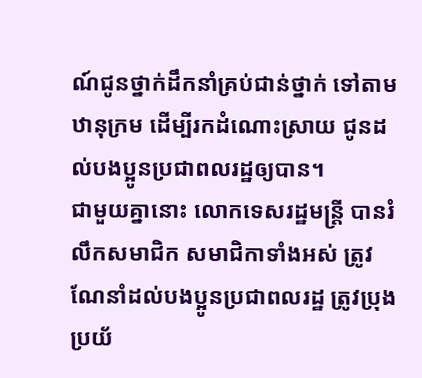ណ៍ជូនថ្នាក់ដឹកនាំគ្រប់ជាន់ថ្នាក់ ទៅតាមឋានុក្រម ដើម្បីរកដំណោះស្រាយ ជូនដល់បងប្អូនប្រជាពលរដ្ឋឲ្យបាន។
ជាមួយគ្នានោះ លោកទេសរដ្ឋមន្រ្តី បានរំលឹកសមាជិក សមាជិកាទាំងអស់ ត្រូវណែនាំដល់បងប្អូនប្រជាពលរដ្ឋ ត្រូវប្រុងប្រយ័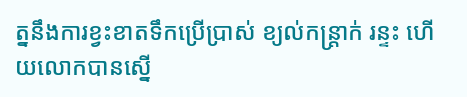ត្ននឹងការខ្វះខាតទឹកប្រើប្រាស់ ខ្យល់កន្រ្តាក់ រន្ទះ ហើយលោកបានស្នើ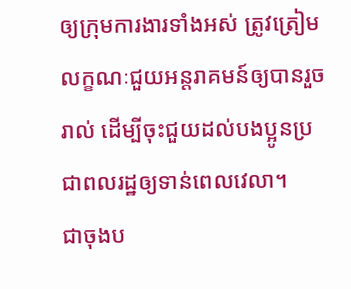ឲ្យក្រុមការងារទាំងអស់ ត្រូវត្រៀមលក្ខណៈជួយអន្តរាគមន៍ឲ្យបានរួចរាល់ ដើម្បីចុះជួយដល់បងប្អូនប្រជាពលរដ្ឋឲ្យទាន់ពេលវេលា។
ជាចុងប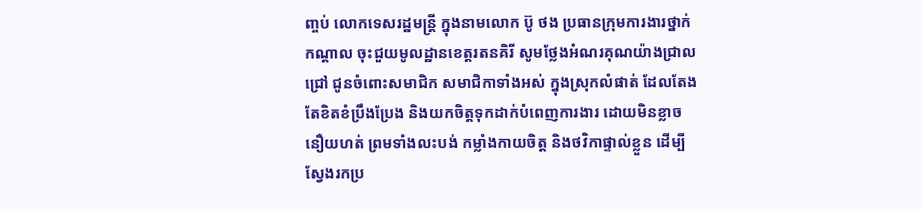ញ្ចប់ លោកទេសរដ្ឋមន្រ្តី ក្នុងនាមលោក ប៊ូ ថង ប្រធានក្រុមការងារថ្នាក់កណ្តាល ចុះជួយមូលដ្ឋានខេត្តរតនគិរី សូមថ្លែងអំណរគុណយ៉ាងជ្រាលជ្រៅ ជូនចំពោះសមាជិក សមាជិកាទាំងអស់ ក្នុងស្រុកលំផាត់ ដែលតែងតែខិតខំប្រឹងប្រែង និងយកចិត្តទុកដាក់បំពេញការងារ ដោយមិនខ្លាចនឿយហត់ ព្រមទាំងលះបង់ កម្លាំងកាយចិត្ត និងថវិកាផ្ទាល់ខ្លួន ដើម្បីស្វែងរកប្រ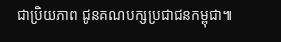ជាប្រិយភាព ជូនគណបក្សប្រជាជនកម្ពុជា៕